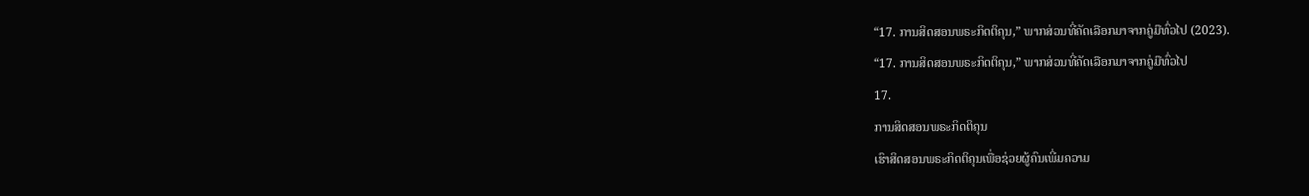“17. ການສິດສອນພຣະກິດຕິຄຸນ,” ພາກສ່ວນທີ່ຄັດເລືອກມາຈາກຄູ່ມືທົ່ວໄປ (2023).
“17. ການສິດສອນພຣະກິດຕິຄຸນ,” ພາກສ່ວນທີ່ຄັດເລືອກມາຈາກຄູ່ມືທົ່ວໄປ
17.
ການສິດສອນພຣະກິດຕິຄຸນ
ເຮົາສິດສອນພຣະກິດຕິຄຸນເພື່ອຊ່ວຍຜູ້ຄົນເພີ່ມຄວາມ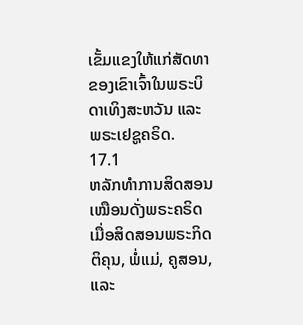ເຂັ້ມແຂງໃຫ້ແກ່ສັດທາຂອງເຂົາເຈົ້າໃນພຣະບິດາເທິງສະຫວັນ ແລະ ພຣະເຢຊູຄຣິດ.
17.1
ຫລັກທຳການສິດສອນເໝືອນດັ່ງພຣະຄຣິດ
ເມື່ອສິດສອນພຣະກິດຕິຄຸນ, ພໍ່ແມ່, ຄູສອນ, ແລະ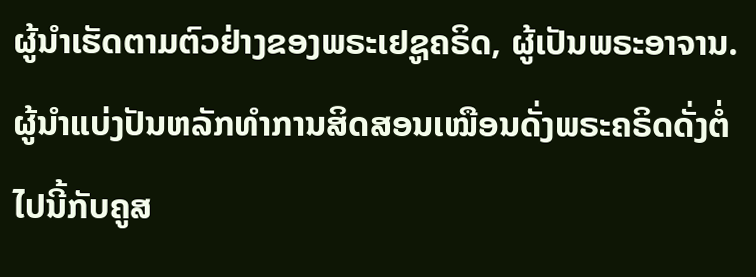ຜູ້ນຳເຮັດຕາມຕົວຢ່າງຂອງພຣະເຢຊູຄຣິດ, ຜູ້ເປັນພຣະອາຈານ.
ຜູ້ນຳແບ່ງປັນຫລັກທຳການສິດສອນເໝືອນດັ່ງພຣະຄຣິດດັ່ງຕໍ່ໄປນີ້ກັບຄູສ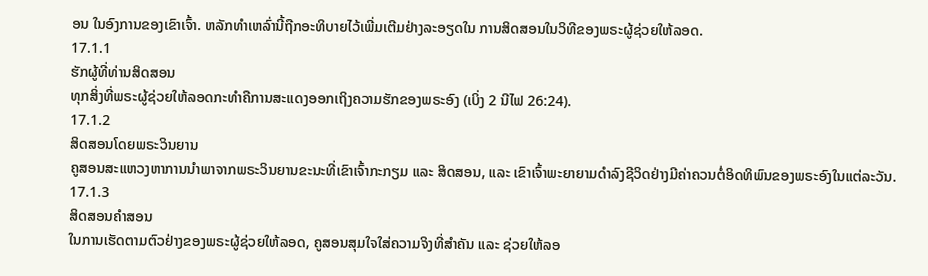ອນ ໃນອົງການຂອງເຂົາເຈົ້າ. ຫລັກທຳເຫລົ່ານີ້ຖືກອະທິບາຍໄວ້ເພີ່ມເຕີມຢ່າງລະອຽດໃນ ການສິດສອນໃນວິທີຂອງພຣະຜູ້ຊ່ວຍໃຫ້ລອດ.
17.1.1
ຮັກຜູ້ທີ່ທ່ານສິດສອນ
ທຸກສິ່ງທີ່ພຣະຜູ້ຊ່ວຍໃຫ້ລອດກະທຳຄືການສະແດງອອກເຖິງຄວາມຮັກຂອງພຣະອົງ (ເບິ່ງ 2 ນີໄຟ 26:24).
17.1.2
ສິດສອນໂດຍພຣະວິນຍານ
ຄູສອນສະແຫວງຫາການນຳພາຈາກພຣະວິນຍານຂະນະທີ່ເຂົາເຈົ້າກະກຽມ ແລະ ສິດສອນ, ແລະ ເຂົາເຈົ້າພະຍາຍາມດຳລົງຊີວິດຢ່າງມີຄ່າຄວນຕໍ່ອິດທິພົນຂອງພຣະອົງໃນແຕ່ລະວັນ.
17.1.3
ສິດສອນຄໍາສອນ
ໃນການເຮັດຕາມຕົວຢ່າງຂອງພຣະຜູ້ຊ່ວຍໃຫ້ລອດ, ຄູສອນສຸມໃຈໃສ່ຄວາມຈິງທີ່ສຳຄັນ ແລະ ຊ່ວຍໃຫ້ລອ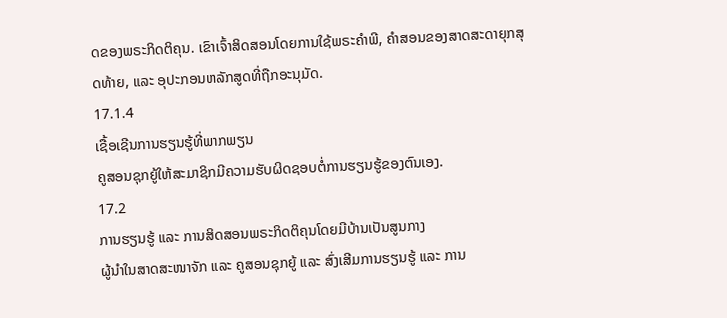ດຂອງພຣະກິດຕິຄຸນ. ເຂົາເຈົ້າສິດສອນໂດຍການໃຊ້ພຣະຄຳພີ, ຄຳສອນຂອງສາດສະດາຍຸກສຸດທ້າຍ, ແລະ ອຸປະກອນຫລັກສູດທີ່ຖືກອະນຸມັດ.
17.1.4
ເຊື້ອເຊີນການຮຽນຮູ້ທີ່ພາກພຽນ
ຄູສອນຊຸກຍູ້ໃຫ້ສະມາຊິກມີຄວາມຮັບຜິດຊອບຕໍ່ການຮຽນຮູ້ຂອງຕົນເອງ.
17.2
ການຮຽນຮູ້ ແລະ ການສິດສອນພຣະກິດຕິຄຸນໂດຍມີບ້ານເປັນສູນກາງ
ຜູ້ນຳໃນສາດສະໜາຈັກ ແລະ ຄູສອນຊຸກຍູ້ ແລະ ສົ່ງເສີມການຮຽນຮູ້ ແລະ ການ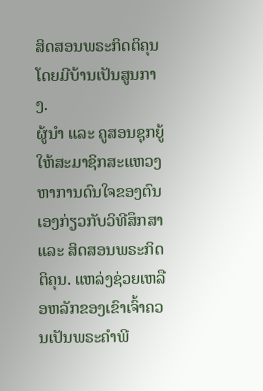ສິດສອນພຣະກິດຕິຄຸນໂດຍມີບ້ານເປັນສູນກາງ.
ຜູ້ນຳ ແລະ ຄູສອນຊຸກຍູ້ໃຫ້ສະມາຊິກສະແຫວງຫາການດົນໃຈຂອງຕົນເອງກ່ຽວກັບວິທີສຶກສາ ແລະ ສິດສອນພຣະກິດຕິຄຸນ. ແຫລ່ງຊ່ວຍເຫລືອຫລັກຂອງເຂົາເຈົ້າຄວນເປັນພຣະຄຳພີ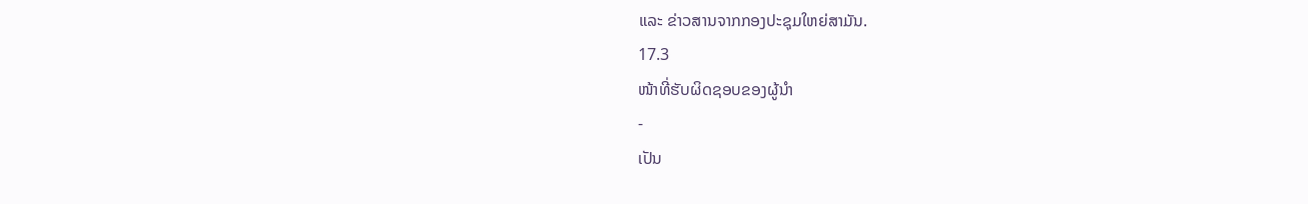ແລະ ຂ່າວສານຈາກກອງປະຊຸມໃຫຍ່ສາມັນ.
17.3
ໜ້າທີ່ຮັບຜິດຊອບຂອງຜູ້ນຳ
-
ເປັນ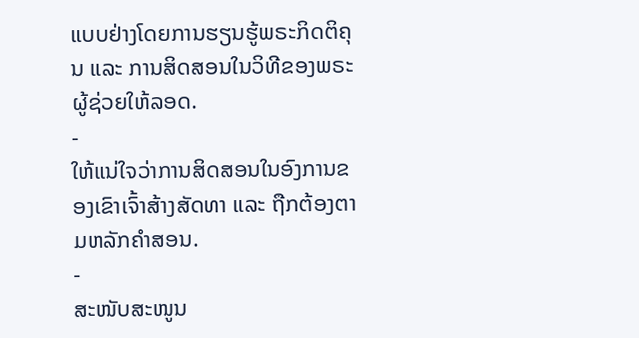ແບບຢ່າງໂດຍການຮຽນຮູ້ພຣະກິດຕິຄຸນ ແລະ ການສິດສອນໃນວິທີຂອງພຣະຜູ້ຊ່ວຍໃຫ້ລອດ.
-
ໃຫ້ແນ່ໃຈວ່າການສິດສອນໃນອົງການຂອງເຂົາເຈົ້າສ້າງສັດທາ ແລະ ຖືກຕ້ອງຕາມຫລັກຄຳສອນ.
-
ສະໜັບສະໜູນ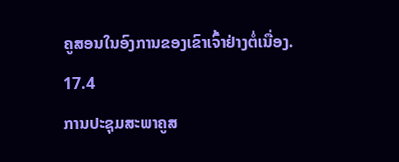ຄູສອນໃນອົງການຂອງເຂົາເຈົ້າຢ່າງຕໍ່ເນື່ອງ.
17.4
ການປະຊຸມສະພາຄູສ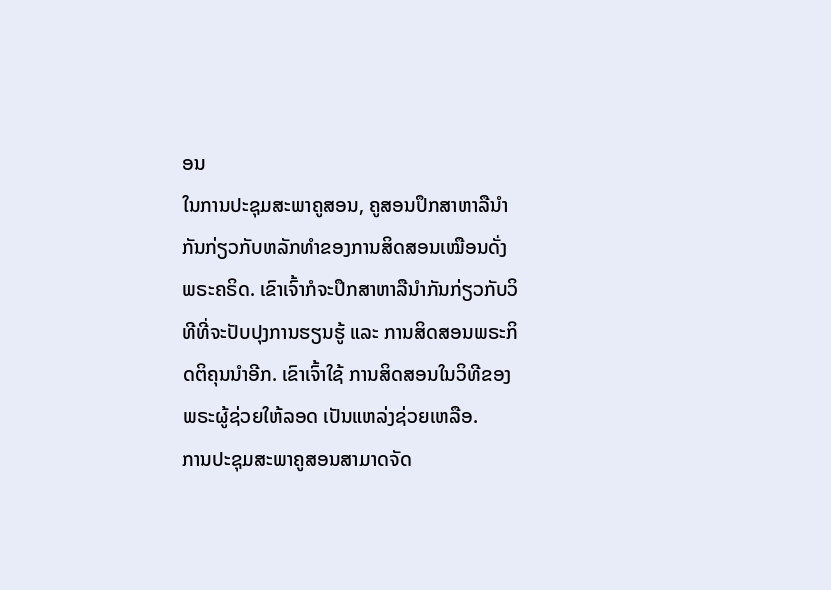ອນ
ໃນການປະຊຸມສະພາຄູສອນ, ຄູສອນປຶກສາຫາລືນຳກັນກ່ຽວກັບຫລັກທຳຂອງການສິດສອນເໝືອນດັ່ງພຣະຄຣິດ. ເຂົາເຈົ້າກໍຈະປຶກສາຫາລືນຳກັນກ່ຽວກັບວິທີທີ່ຈະປັບປຸງການຮຽນຮູ້ ແລະ ການສິດສອນພຣະກິດຕິຄຸນນຳອີກ. ເຂົາເຈົ້າໃຊ້ ການສິດສອນໃນວິທີຂອງພຣະຜູ້ຊ່ວຍໃຫ້ລອດ ເປັນແຫລ່ງຊ່ວຍເຫລືອ.
ການປະຊຸມສະພາຄູສອນສາມາດຈັດ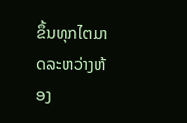ຂຶ້ນທຸກໄຕມາດລະຫວ່າງຫ້ອງ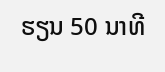ຮຽນ 50 ນາທີ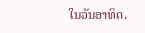ໃນວັນອາທິດ.